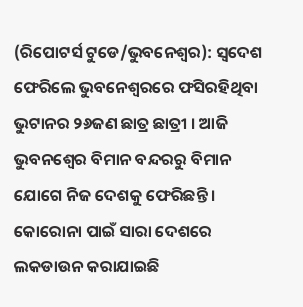(ରିପୋଟର୍ସ ଟୁଡେ/ଭୁବନେଶ୍ୱର): ସ୍ୱଦେଶ ଫେରିଲେ ଭୁବନେଶ୍ୱରରେ ଫସିରହିଥିବା ଭୁଟାନର ୨୬ଜଣ ଛାତ୍ର ଛାତ୍ରୀ । ଆଜି ଭୁବନଶ୍ୱେର ବିମାନ ବନ୍ଦରରୁ ବିମାନ ଯୋଗେ ନିଜ ଦେଶକୁ ଫେରିଛନ୍ତି । କୋରୋନା ପାଇଁ ସାରା ଦେଶରେ ଲକଡାଉନ କରାଯାଇଛି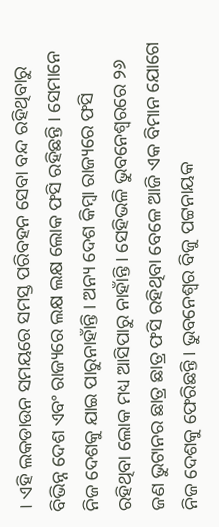। ଏହି ଲକଡାଉନ ସମୟରେ ସମସ୍ତ ପରିବହନ ସେବା ବନ୍ଦ ରହିଥିବାରୁ ବିଭିନ୍ନ ଦେଶ ଏବଂ ରାଜ୍ୟରେ ଲକ୍ଷ ଲକ୍ଷ ଲୋକ ଫସି ରହିଛନ୍ତି । ସେମାନେ ନିଜ ଦେଶକୁ ଯାଇ ପାରୁନାହାଁନ୍ତି । ଅନ୍ୟ ଦେଶ କିମ୍ବା ରାଜ୍ୟରେ ଫସି ରହିଥିବା ଲୋକ ମଧ୍ୟ ଆସିପାରୁ ନାହାଁନ୍ତି । ସେହିଭଳି ଭୁବନେଶ୍ୱରରେ ୨୬ ଜଣ ଭୁଟାନର ଛାତ୍ର ଛାତ୍ର ଫସି ରହିଥିବା ବେଳେ ଆଜି ଏକ ବିମାନ ଯୋଗେ ନିଜ ଦେଶକୁ ଫେରିଛନ୍ତି । ଭୁବନେଶ୍ୱର ବିଜୁ ପଟ୍ଟନାୟକ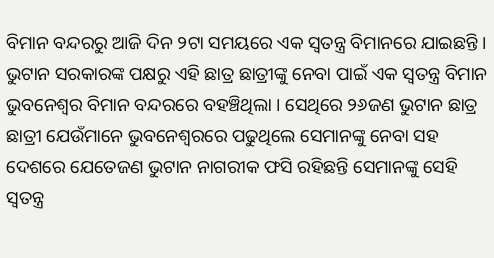ବିମାନ ବନ୍ଦରରୁ ଆଜି ଦିନ ୨ଟା ସମୟରେ ଏକ ସ୍ୱତନ୍ତ୍ର ବିମାନରେ ଯାଇଛନ୍ତି । ଭୁଟାନ ସରକାରଙ୍କ ପକ୍ଷରୁ ଏହି ଛାତ୍ର ଛାତ୍ରୀଙ୍କୁ ନେବା ପାଇଁ ଏକ ସ୍ୱତନ୍ତ୍ର ବିମାନ ଭୁବନେଶ୍ୱର ବିମାନ ବନ୍ଦରରେ ବହଞ୍ଚିଥିଲା । ସେଥିରେ ୨୬ଜଣ ଭୁଟାନ ଛାତ୍ର ଛାତ୍ରୀ ଯେଉଁମାନେ ଭୁବନେଶ୍ୱରରେ ପଢୁଥିଲେ ସେମାନଙ୍କୁ ନେବା ସହ ଦେଶରେ ଯେତେଜଣ ଭୁଟାନ ନାଗରୀକ ଫସି ରହିଛନ୍ତି ସେମାନଙ୍କୁ ସେହି ସ୍ୱତନ୍ତ୍ର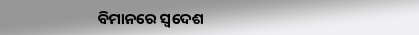ବିମାନରେ ସ୍ୱଦେଶ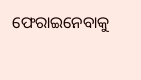ଫେରାଇନେବାକୁ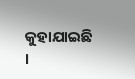କୁହାଯାଇଛି ।